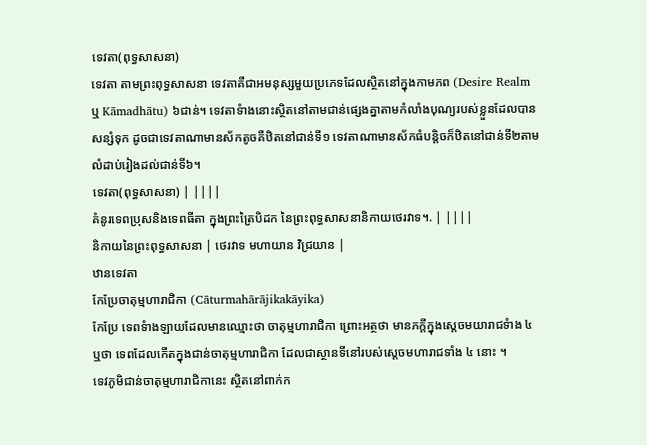ទេវតា(ពុទ្ធសាសនា)
ទេវតា តាមព្រះពុទ្ធសាសនា ទេវតាគឺជាអមនុស្សមួយប្រភេទដែលស្ថិតនៅក្នុងកាមភព (Desire Realm ឬ Kāmadhātu) ៦ជាន់។ ទេវតាទំាងនោះស្ថិតនៅតាមជាន់ផ្សេងគ្នាតាមកំលាំងបុណ្យរបស់ខ្លួនដែលបានសន្សំទុក ដូចជាទេវតាណាមានស័កតូចគឺឋិតនៅជាន់ទី១ ទេវតាណាមានស័កធំបន្តិចក៏ឋិតនៅជាន់ទី២តាមលំដាប់រៀងដល់ជាន់ទី៦។
ទេវតា(ពុទ្ធសាសនា) | ||||
គំនូរទេពប្រុសនិងទេពធីតា ក្នុងព្រះត្រៃបិដក នៃព្រះពុទ្ធសាសនានិកាយថេរវាទ។. | ||||
និកាយនៃព្រះពុទ្ធសាសនា | ថេរវាទ មហាយាន វិជ្រយាន |
ឋានទេវតា
កែប្រែចាតុម្មហារាជិកា (Cāturmahārājikakāyika)
កែប្រែ ទេពទំាងឡាយដែលមានឈ្មោះថា ចាតុម្មហារាជិកា ព្រោះអត្ថថា មានភក្តីក្នុងស្តេចមយារាជទំាង ៤ ឬថា ទេពដែលកើតក្នុងជាន់ចាតុម្មហារាជិកា ដែលជាស្ថានទីនៅរបស់ស្តេចមហារាជទាំង ៤ នោះ ។
ទេវភូមិជាន់ចាតុម្មហារាជិកានេះ ស្ថិតនៅពាក់ក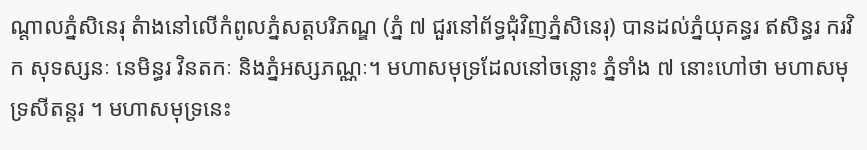ណ្តាលភ្នំសិនេរុ តំាងនៅលើកំពូលភ្នំសត្តបរិភណ្ឌ (ភ្នំ ៧ ជួរនៅព័ទ្ធជុំវិញភ្នំសិនេរុ) បានដល់ភ្នំយុគន្ធរ ឥសិន្ធរ ករវិក សុទស្សនៈ នេមិន្ធរ វិនតកៈ និងភ្នំអស្សភណ្ណៈ។ មហាសមុទ្រដែលនៅចន្លោះ ភ្នំទាំង ៧ នោះហៅថា មហាសមុទ្រសីតន្តរ ។ មហាសមុទ្រនេះ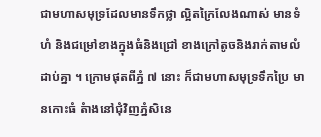ជាមហាសមុទ្រដែលមានទឹកថ្លា ល្អិតក្រៃលែងណាស់ មានទំហំ និងជម្រៅខាងក្នុងធំនិងជ្រៅ ខាងក្រៅតូចនិងរាក់តាមលំដាប់គ្នា ។ ក្រោមផុតពីភ្នំ ៧ នោះ ក៏ជាមហាសមុទ្រទឹកប្រៃ មានកោះធំ តំាងនៅជុំវិញភ្នំសិនេ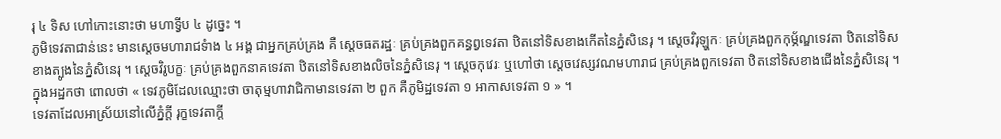រុ ៤ ទិស ហៅកោះនោះថា មហាទ្វីប ៤ ដូច្នេះ ។
ភូមិទេវតាជាន់នេះ មានស្តេចមហារាជទំាង ៤ អង្គ ជាអ្នកគ្រប់គ្រង គឺ ស្តេចធតរដ្ឋៈ គ្រប់គ្រងពួកគន្ធព្វទេវតា ឋិតនៅទិសខាងកើតនៃភ្នំសិនេរុ ។ ស្តេចវិរុឡ្ហកៈ គ្រប់គ្រងពួកកុម្ភ័ណ្ឌទេវតា ឋិតនៅទិសខាងត្បូងនៃភ្នំសិនេរុ ។ ស្តេចវិរូបក្ខៈ គ្រប់គ្រងពួកនាគទេវតា ឋិតនៅទិសខាងលិចនៃភ្នំសិនេរុ ។ ស្តេចកុវេរៈ ឬហៅថា ស្តេចវេស្សវណមហារាជ គ្រប់គ្រងពួកទេវតា ឋិតនៅទិសខាងជើងនៃភ្នំសិនេរុ ។
ក្នុងអដ្ឋកថា ពោលថា « ទេវភូមិដែលឈ្មោះថា ចាតុម្មហាវាជិកាមានទេវតា ២ ពួក គឺភូមិដ្ឋទេវតា ១ អាកាសទេវតា ១ » ។
ទេវតាដែលអាស្រ័យនៅលើភ្នំក្តី រុក្ខទេវតាក្តី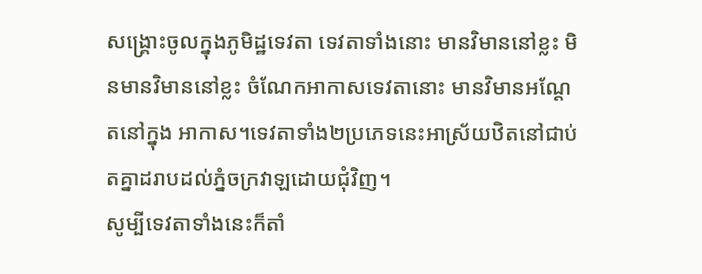សង្គ្រោះចូលក្នុងភូមិដ្ឋទេវតា ទេវតាទាំងនោះ មានវិមាននៅខ្លះ មិនមានវិមាននៅខ្លះ ចំណែកអាកាសទេវតានោះ មានវិមានអណ្តែតនៅក្នុង អាកាស។ទេវតាទាំង២ប្រភេទនេះអាស្រ័យឋិតនៅជាប់តគ្នាដរាបដល់ភ្នំចក្រវាឡដោយជុំវិញ។
សូម្បីទេវតាទាំងនេះក៏តាំ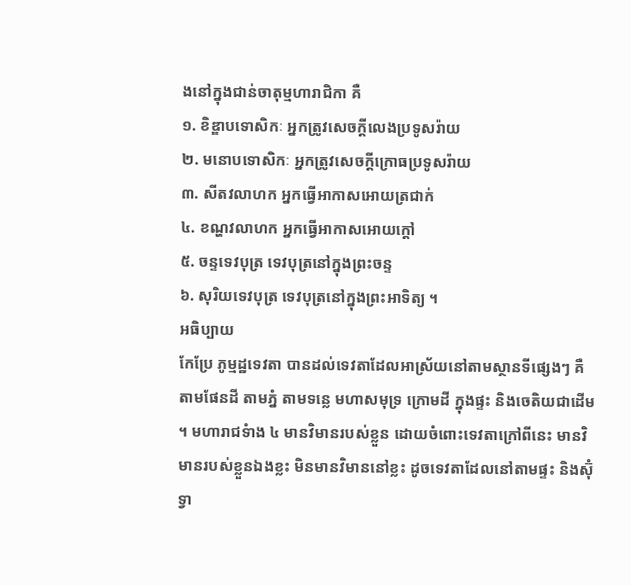ងនៅក្នុងជាន់ចាតុម្មហារាជិកា គឺ
១. ខិឌ្ឌាបទោសិកៈ អ្នកត្រូវសេចក្តីលេងប្រទូសរ៉ាយ
២. មនោបទោសិកៈ អ្នកត្រូវសេចក្តីក្រោធប្រទូសរ៉ាយ
៣. សីតវលាហក អ្នកធ្វើអាកាសអោយត្រជាក់
៤. ខណ្ហវលាហក អ្នកធ្វើអាកាសអោយក្តៅ
៥. ចន្ទទេវបុត្រ ទេវបុត្រនៅក្នុងព្រះចន្ទ
៦. សុរិយទេវបុត្រ ទេវបុត្រនៅក្នុងព្រះអាទិត្យ ។
អធិប្បាយ
កែប្រែ ភូម្មដ្ឋទេវតា បានដល់ទេវតាដែលអាស្រ័យនៅតាមស្ថានទីផ្សេងៗ គឺ តាមផែនដី តាមភ្នំ តាមទន្លេ មហាសមុទ្រ ក្រោមដី ក្នុងផ្ទះ និងចេតិយជាដើម ។ មហារាជទំាង ៤ មានវិមានរបស់ខ្លួន ដោយចំពោះទេវតាក្រៅពីនេះ មានវិមានរបស់ខ្លួនឯងខ្លះ មិនមានវិមាននៅខ្លះ ដូចទេវតាដែលនៅតាមផ្ទះ និងស៊ុំទ្វា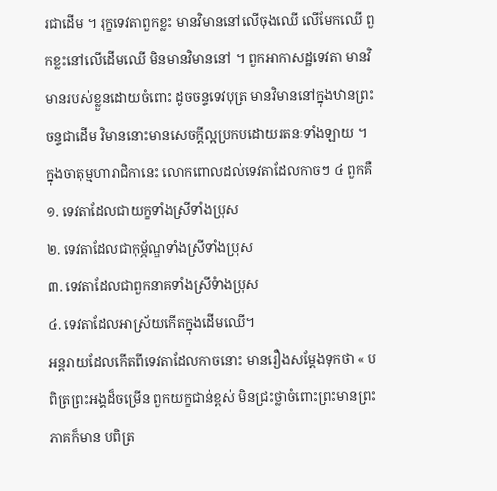រជាដើម ។ រុក្ខទេវតាពួកខ្លះ មានវិមាននៅលើចុងឈើ លើមែកឈើ ពួកខ្លះនៅលើដើមឈើ មិនមានវិមាននៅ ។ ពួកអាកាសដ្ឋទេវតា មានវិមានរបស់ខ្លួនដោយចំពោះ ដូចចន្ទទេវបុត្រ មានវិមាននៅក្នុងឋានព្រះចន្ទជាដើម វិមាននោះមានសេចក្តីល្អប្រកបដោយរតនៈទាំងឡាយ ។
ក្នុងចាតុម្មហារាជិកានេះ លោកពោលដល់ទេវតាដែលកាចៗ ៤ ពួកគឺ
១. ទេវតាដែលជាយក្ខទាំងស្រីទាំងប្រុស
២. ទេវតាដែលជាកុម្ភ័ណ្ឌទាំងស្រីទាំងប្រុស
៣. ទេវតាដែលជាពួកនាគទាំងស្រីទំាងប្រុស
៤. ទេវតាដែលអាស្រ័យកើតក្នុងដើមឈើ។
អន្តរាយដែលកើតពីទេវតាដែលកាចនោះ មានរឿងសម្តែងទុកថា « បពិត្រព្រះអង្គដ៏ចម្រើន ពួកយក្ខជាន់ខ្ពស់ មិនជ្រះថ្លាចំពោះព្រះមានព្រះភាគក៏មាន បពិត្រ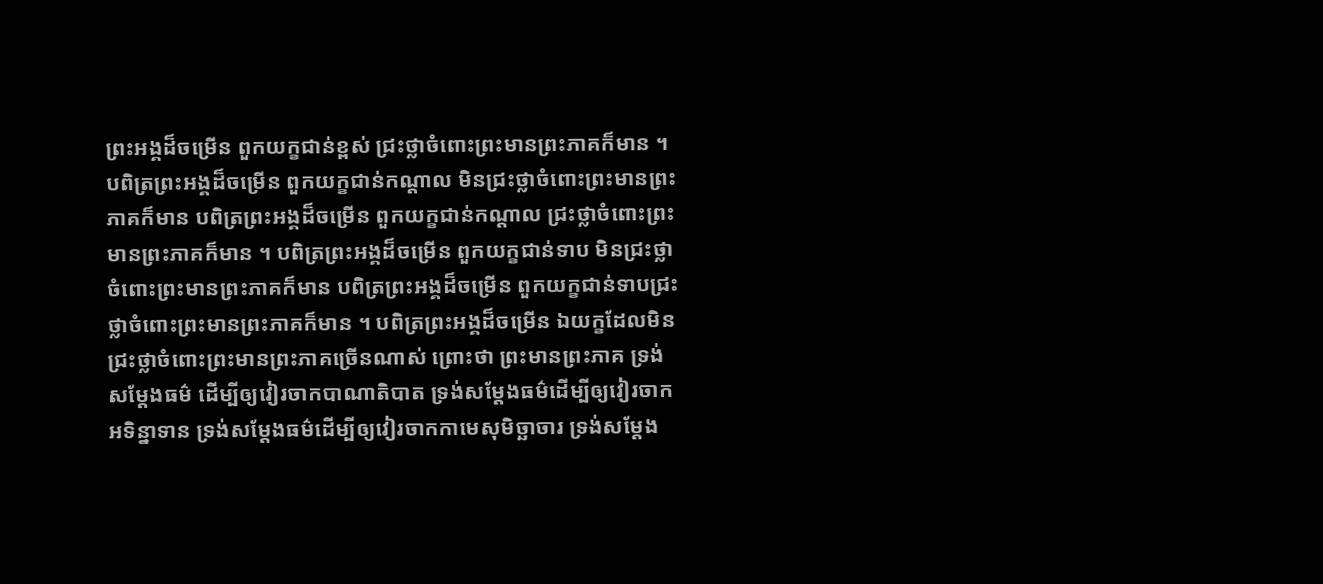ព្រះអង្គដ៏ចម្រើន ពួកយក្ខជាន់ខ្ពស់ ជ្រះថ្លាចំពោះព្រះមានព្រះភាគក៏មាន ។ បពិត្រព្រះអង្គដ៏ចម្រើន ពួកយក្ខជាន់កណ្តាល មិនជ្រះថ្លាចំពោះព្រះមានព្រះភាគក៏មាន បពិត្រព្រះអង្គដ៏ចម្រើន ពួកយក្ខជាន់កណ្តាល ជ្រះថ្លាចំពោះព្រះមានព្រះភាគក៏មាន ។ បពិត្រព្រះអង្គដ៏ចម្រើន ពួកយក្ខជាន់ទាប មិនជ្រះថ្លាចំពោះព្រះមានព្រះភាគក៏មាន បពិត្រព្រះអង្គដ៏ចម្រើន ពួកយក្ខជាន់ទាបជ្រះថ្លាចំពោះព្រះមានព្រះភាគក៏មាន ។ បពិត្រព្រះអង្គដ៏ចម្រើន ឯយក្ខដែលមិនជ្រះថ្លាចំពោះព្រះមានព្រះភាគច្រើនណាស់ ព្រោះថា ព្រះមានព្រះភាគ ទ្រង់សម្តែងធម៌ ដើម្បីឲ្យវៀរចាកបាណាតិបាត ទ្រង់សម្តែងធម៌ដើម្បីឲ្យវៀរចាកអទិន្នាទាន ទ្រង់សម្តែងធម៌ដើម្បីឲ្យវៀរចាកកាមេសុមិច្ឆាចារ ទ្រង់សម្តែង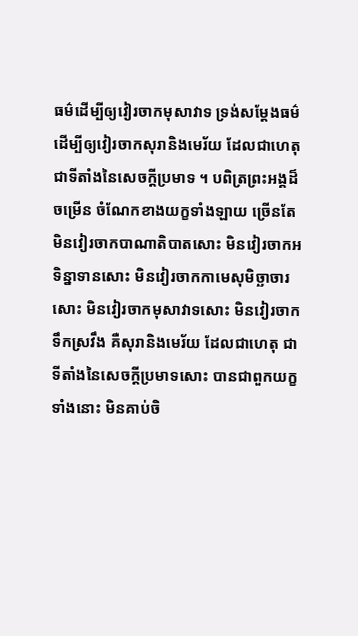ធម៌ដើម្បីឲ្យវៀរចាកមុសាវាទ ទ្រង់សម្តែងធម៌ ដើម្បីឲ្យវៀរចាកសុរានិងមេរ័យ ដែលជាហេតុ ជាទីតាំងនៃសេចក្តីប្រមាទ ។ បពិត្រព្រះអង្គដ៏ចម្រើន ចំណែកខាងយក្ខទាំងឡាយ ច្រើនតែមិនវៀរចាកបាណាតិបាតសោះ មិនវៀរចាកអទិន្នាទានសោះ មិនវៀរចាកកាមេសុមិច្ឆាចារសោះ មិនវៀរចាកមុសាវាទសោះ មិនវៀរចាកទឹកស្រវឹង គឺសុរានិងមេរ័យ ដែលជាហេតុ ជាទីតាំងនៃសេចក្តីប្រមាទសោះ បានជាពួកយក្ខទាំងនោះ មិនគាប់ចិ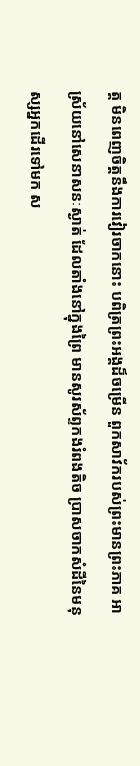ត្ត មិនពេញចិត្តនឹងការវៀរចាកនោះ បពិត្រព្រះអង្គដ៏ចម្រើន ពួកសាវ័ករបស់ព្រះមានព្រះភាគ អាស្រ័យនៅសេនាសនៈស្ងាត់ ដែលតាំងនៅក្នុងព្រៃ មានសូរស័ព្ទកងរំពងតិច ប្រាសចាកសំដីនៃមនុស្សអ្នកដើរទៅមក ស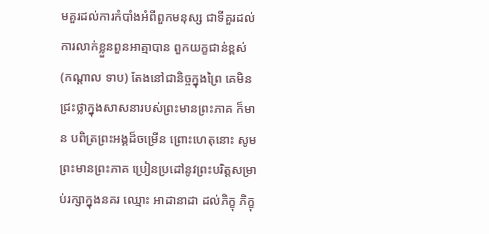មគួរដល់ការកំបាំងអំពីពួកមនុស្ស ជាទីគួរដល់ការលាក់ខ្លួនពួនអាត្មាបាន ពួកយក្ខជាន់ខ្ពស់ (កណ្តាល ទាប) តែងនៅជានិច្ចក្នុងព្រៃ គេមិនជ្រះថ្លាក្នុងសាសនារបស់ព្រះមានព្រះភាគ ក៏មាន បពិត្រព្រះអង្គដ៏ចម្រើន ព្រោះហេតុនោះ សូមព្រះមានព្រះភាគ ប្រៀនប្រដៅនូវព្រះបរិត្តសម្រាប់រក្សាក្នុងនគរ ឈ្មោះ អាដានាដា ដល់ភិក្ខុ ភិក្ខុ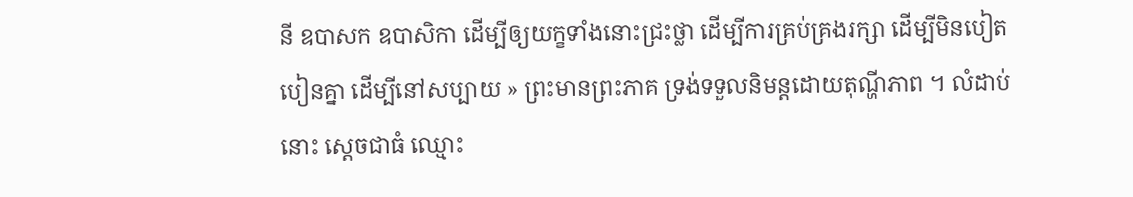នី ឧបាសក ឧបាសិកា ដើម្បីឲ្យយក្ខទាំងនោះជ្រះថ្លា ដើម្បីការគ្រប់គ្រងរក្សា ដើម្បីមិនបៀតបៀនគ្នា ដើម្បីនៅសប្បាយ » ព្រះមានព្រះភាគ ទ្រង់ទទួលនិមន្តដោយតុណ្ហីភាព ។ លំដាប់នោះ ស្តេចជាធំ ឈ្មោះ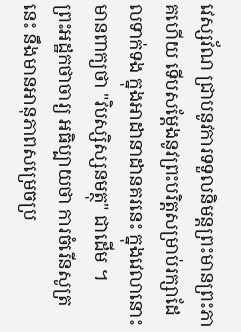វេស្សវ័ណ ជ្រាបនូវការទទួលនិមន្តព្រះមានព្រះភាគហើយ ទើបសម្តែងនូវព្រះបរិត្តសម្រាប់រក្សាដែលទាក់ទង ក្នុងអាដានាដានគរនេះ ក្នុងវេលានោះ មានពាក្យថា "វិបស្សិស្សនមត្ថុ" ជាដើម ។
ព្រះអដ្ឋកថាចារ្យ អធិប្បាយថា ការចំរើនសូត្រនេះ នឹងមានអានុភាពសម្រេចប្រ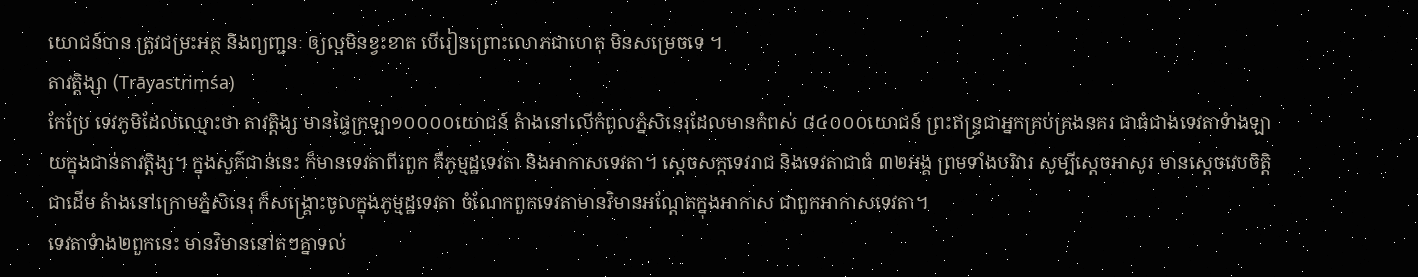យោជន៍បាន ត្រូវជម្រះអត្ថ និងព្យញ្ជនៈ ឲ្យល្អមិនខ្វះខាត បើរៀនព្រោះលោភជាហេតុ មិនសម្រេចទេ ។
តាវត្តិង្សា (Trāyastriṃśa)
កែប្រែ ទេវភូមិដែលឈ្មោះថា តាវត្តិង្ស មានផ្ទៃក្រឡា១០០០០យោជន៍ តំាងនៅលើកំពូលភ្នំសិនេរុដែលមានកំពស់ ៨៤០០០យោជន៍ ព្រះឥន្ទ្រជាអ្នកគ្រប់គ្រងនគរ ជាធំជាងទេវតាទំាងឡាយក្នុងជាន់តាវត្តិង្ស។ ក្នុងសួគ៌ជាន់នេះ ក៏មានទេវតាពីរពួក គឺភូម្មដ្ឋទេវតា និងអាកាសទេវតា។ ស្តេចសក្កទេវរាជ និងទេវតាជាធំ ៣២អង្គ ព្រមទាំងបរិវារ សូម្បីស្តេចអាសូរ មានស្តេចវេបចិត្តិជាដើម តំាងនៅក្រោមភ្នំសិនេរុ ក៏សង្គ្រោះចូលក្នុងភូម្មដ្ឋទេវតា ចំណែកពួកទេវតាមានវិមានអណ្តែតក្នុងអាកាស ជាពួកអាកាសទេវតា។
ទេវតាទំាង២ពួកនេះ មានវិមាននៅតៗគ្នាទល់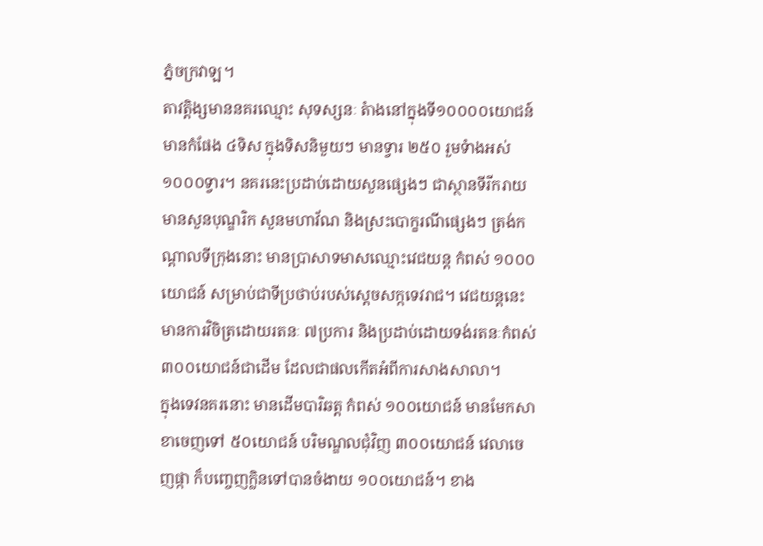ភ្នំចក្រវាឡ។
តាវត្តិង្សមាននគរឈ្មោះ សុទស្សនៈ តំាងនៅក្នុងទី១០០០០យោជន៍ មានកំផែង ៤ទិស ក្នុងទិសនិមួយៗ មានទ្វារ ២៥០ រួមទំាងអស់ ១០០០ទ្វារ។ នគរនេះប្រដាប់ដោយសួនផ្សេងៗ ជាស្ថានទីរីករាយ មានសួនបុណ្ឌរិក សួនមហាវ័ណ និងស្រះបោក្ខរណីផ្សេងៗ ត្រង់កណ្តាលទីក្រុងនោះ មានប្រាសាទមាសឈ្មោះវេជយន្ត កំពស់ ១០០០យោជន៍ សម្រាប់ជាទីប្រថាប់របស់ស្តេចសក្កទេវរាជ។ វេជយន្តនេះ មានការវិចិត្រដោយរតនៈ ៧ប្រការ និងប្រដាប់ដោយទង់រតនៈកំពស់ ៣០០យោជន៍ជាដើម ដែលជាផលកើតអំពីការសាងសាលា។
ក្នុងទេវនគរនោះ មានដើមបារិឆត្ត កំពស់ ១០០យោជន៍ មានមែកសាខាចេញទៅ ៥០យោជន៍ បរិមណ្ឌលជុំវិញ ៣០០យោជន៍ វេលាចេញផ្កា ក៏បញ្ចេញក្លិនទៅបានចំងាយ ១០០យោជន៍។ ខាង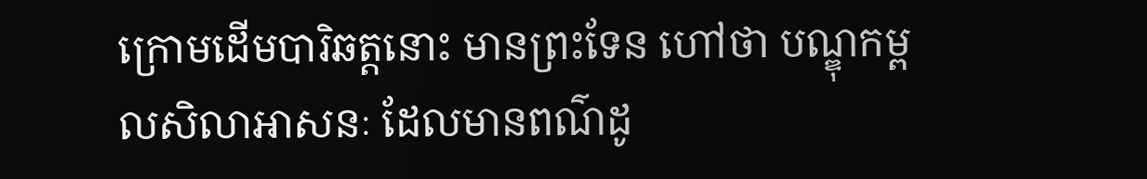ក្រោមដើមបារិឆត្តនោះ មានព្រះទែន ហៅថា បណ្ឌុកម្ពលសិលាអាសនៈ ដែលមានពណ៌ដូ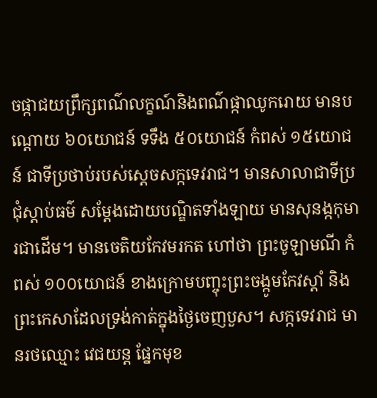ចផ្កាជយព្រឹក្សពណ៌លក្ខណ៍និងពណ៌ផ្កាឈូករោយ មានបណ្តោយ ៦០យោជន៍ ទទឹង ៥០យោជន៍ កំពស់ ១៥យោជន៍ ជាទីប្រថាប់របស់ស្តេចសក្កទេវរាជ។ មានសាលាជាទីប្រជុំស្តាប់ធម៌ សម្តែងដោយបណ្ឌិតទាំងឡាយ មានសុនង្កកុមារជាដើម។ មានចេតិយកែវមរកត ហៅថា ព្រះចូឡាមណី កំពស់ ១០០យោជន៍ ខាងក្រោមបញ្ចុះព្រះចង្កូមកែវស្តាំ និងព្រះកេសាដែលទ្រង់កាត់ក្នុងថ្ងៃចេញបួស។ សក្កទេវរាជ មានរថឈ្មោះ វេជយន្ត ផ្នែកមុខ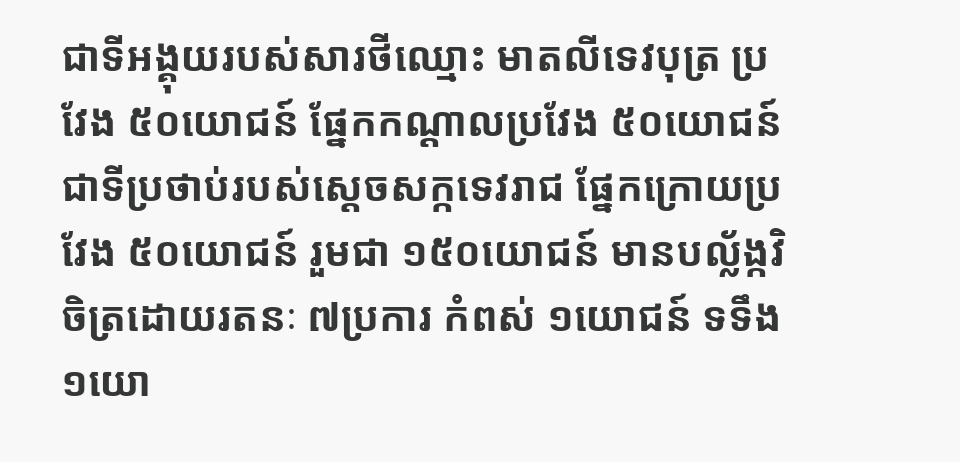ជាទីអង្គុយរបស់សារថីឈ្មោះ មាតលីទេវបុត្រ ប្រវែង ៥០យោជន៍ ផ្នែកកណ្តាលប្រវែង ៥០យោជន៍ ជាទីប្រថាប់របស់ស្តេចសក្កទេវរាជ ផ្នែកក្រោយប្រវែង ៥០យោជន៍ រួមជា ១៥០យោជន៍ មានបល្ល័ង្កវិចិត្រដោយរតនៈ ៧ប្រការ កំពស់ ១យោជន៍ ទទឹង ១យោ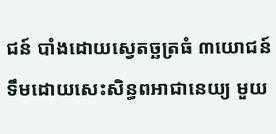ជន៍ បាំងដោយស្វេតច្ឆត្រធំ ៣យោជន៍ ទឹមដោយសេះសិន្ធពអាជានេយ្យ មួយ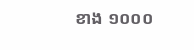ខាង ១០០០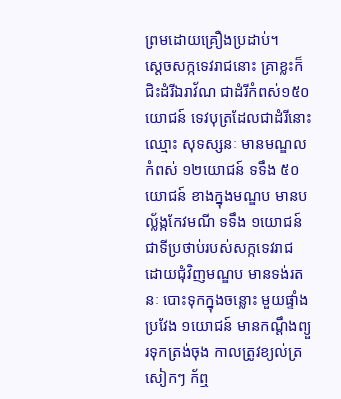ព្រមដោយគ្រឿងប្រដាប់។
ស្តេចសក្កទេវរាជនោះ គ្រាខ្លះក៏ជិះដំរីឯរាវ័ណ ជាដំរីកំពស់១៥០យោជន៍ ទេវបុត្រដែលជាដំរីនោះឈ្មោះ សុទស្សនៈ មានមណ្ឌលកំពស់ ១២យោជន៍ ទទឹង ៥០យោជន៍ ខាងក្នុងមណ្ឌប មានបល្ល័ង្កកែវមណី ទទឹង ១យោជន៍ ជាទីប្រថាប់របស់សក្កទេវរាជ ដោយជុំវិញមណ្ឌប មានទង់រតនៈ បោះទុកក្នុងចន្លោះ មួយផ្ទាំង ប្រវែង ១យោជន៍ មានកណ្តឹងព្យួរទុកត្រង់ចុង កាលត្រូវខ្យល់ត្រសៀកៗ ក័ឮ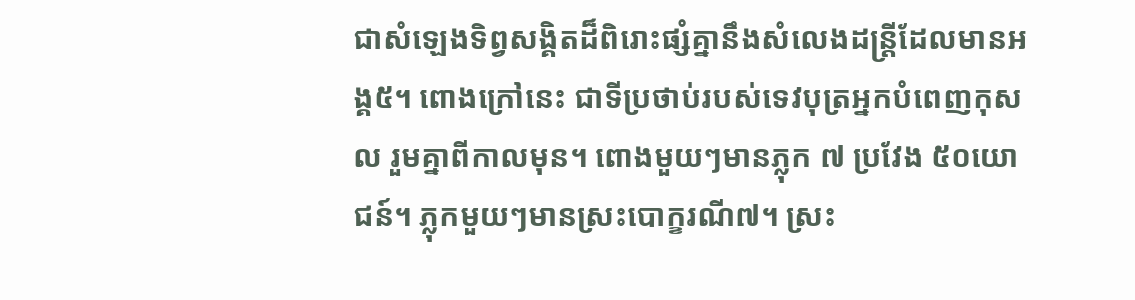ជាសំឡេងទិព្វសង្គិតដ៏ពិរោះផ្សំគ្នានឹងសំលេងដន្ត្រីដែលមានអង្គ៥។ ពោងក្រៅនេះ ជាទីប្រថាប់របស់ទេវបុត្រអ្នកបំពេញកុសល រួមគ្នាពីកាលមុន។ ពោងមួយៗមានភ្លុក ៧ ប្រវែង ៥០យោជន៍។ ភ្លុកមួយៗមានស្រះបោក្ខរណី៧។ ស្រះ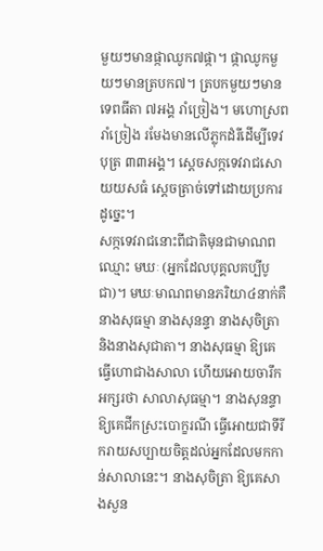មួយៗមានផ្កាឈូក៧ផ្កា។ ផ្កាឈូកមួយៗមានត្របក៧។ ត្របកមួយៗមានទេពធីតា ៧អង្គ រាំច្រៀង។ មហោស្រពរាំច្រៀង រមែងមានលើភ្លុកដំរីដើម្បីទេវបុត្រ ៣៣អង្គ។ ស្តេចសក្កទេវរាជសោយយសធំ ស្តេចត្រាច់ទៅដោយប្រការដូច្នេះ។
សក្កទេវរាជនោះពីជាតិមុនជាមាណពឈ្មោះ មឃៈ (អ្នកដែលបុគ្គលគប្បីបូជា)។ មឃៈមាណពមានភរិយា៤នាក់គឺ នាងសុធម្មា នាងសុនន្ទា នាងសុចិត្រា និងនាងសុជាតា។ នាងសុធម្មា ឱ្យគេធ្វើហោជាងសាលា ហើយអោយចារឹកអក្សរថា សាលាសុធម្មា។ នាងសុនន្ទា ឱ្យគេជីកស្រះបោក្ខរណី ធ្វើអោយជាទីរីករាយសប្បាយចិត្តដល់អ្នកដែលមកកាន់សាលានេះ។ នាងសុចិត្រា ឱ្យគេសាងសួន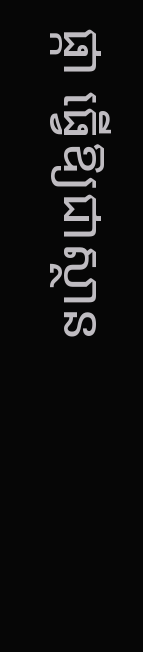ផ្កា ធ្វើឱ្យជាស្ថាន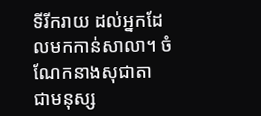ទីរីករាយ ដល់អ្នកដែលមកកាន់សាលា។ ចំណែកនាងសុជាតា ជាមនុស្ស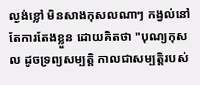ល្ងង់ខ្លៅ មិនសាងកុសលណាៗ កង្វល់នៅតែការតែងខ្លួន ដោយគិតថា "បុណ្យកុសល ដូចទ្រព្យសម្បតិ្ត កាលជាសម្បត្តិរបស់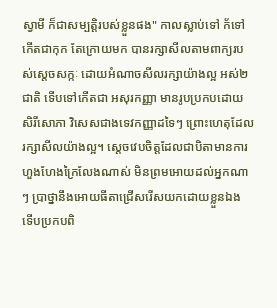ស្វាមី ក៏ជាសម្បត្តិរបស់ខ្លួនផង" កាលស្លាប់ទៅ ក័ទៅកើតជាកុក តែក្រោយមក បានរក្សាសីលតាមពាក្យរបស់ស្តេចសក្កៈ ដោយអំណាចសីលរក្សាយ៉ាងល្អ អស់២ជាតិ ទើបទៅកើតជា អសុរកញ្ញា មានរូបប្រកបដោយសិរីសោភា វិសេសជាងទេវកញ្ញាដទៃៗ ព្រោះហេតុដែលរក្សាសីលយ៉ាងល្អ។ ស្តេចវេបចិត្តដែលជាបិតាមានការហួងហែងក្រៃលែងណាស់ មិនព្រមអោយដល់អ្នកណាៗ ប្រាថ្នានឹងអោយធីតាជ្រើសរើសយកដោយខ្លួនឯង ទើបប្រកបពិ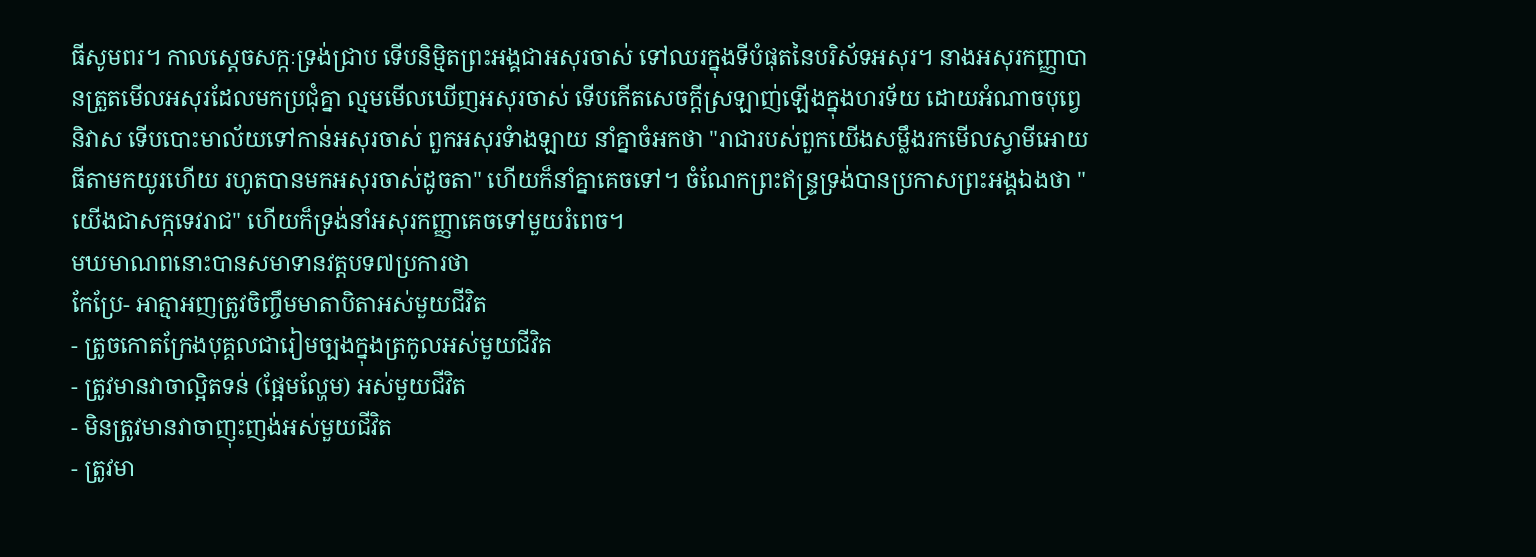ធីសូមពរ។ កាលស្តេចសក្កៈទ្រង់ជ្រាប ទើបនិម្មិតព្រះអង្គជាអសុរចាស់ ទៅឈរក្នុងទីបំផុតនៃបរិស័ទអសុរ។ នាងអសុរកញ្ញាបានត្រួតមើលអសុរដែលមកប្រជុំគ្នា ល្មមមើលឃើញអសុរចាស់ ទើបកើតសេចក្តីស្រឡាញ់ឡើងក្នុងហរទ័យ ដោយអំណាចបុព្វេនិវាស ទើបបោះមាល័យទៅកាន់អសុរចាស់ ពួកអសុរទំាងឡាយ នាំគ្នាចំអកថា "រាជារបស់ពួកយើងសម្លឹងរកមើលស្វាមីអោយធីតាមកយូរហើយ រហូតបានមកអសុរចាស់ដូចតា" ហើយក៏នាំគ្នាគេចទៅ។ ចំណែកព្រះឥន្ទ្រទ្រង់បានប្រកាសព្រះអង្គឯងថា "យើងជាសក្កទេវរាជ" ហើយក៏ទ្រង់នាំអសុរកញ្ញាគេចទៅមួយរំពេច។
មឃមាណពនោះបានសមាទានវត្តបទ៧ប្រការថា
កែប្រែ- អាត្មាអញត្រូវចិញ្ចឹមមាតាបិតាអស់មួយជីវិត
- ត្រូចកោតក្រែងបុគ្គលជារៀមច្បងក្នុងត្រកូលអស់មួយជីវិត
- ត្រូវមានវាចាល្អិតទន់ (ផ្អែមល្ហែម) អស់មួយជីវិត
- មិនត្រូវមានវាចាញុះញង់អស់មួយជីវិត
- ត្រូវមា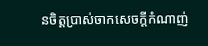នចិត្តប្រាស់ចាកសេចក្តីកំណាញ់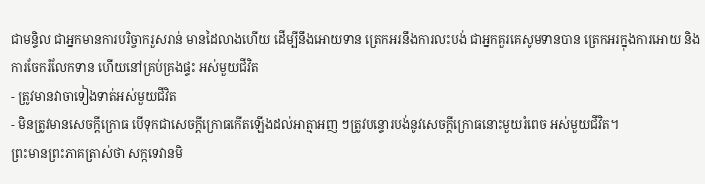ជាមន្ទិល ជាអ្នកមានការបរិច្ចាករួសរាន់ មានដៃលាងហើយ ដើម្បីនឹងអោយទាន ត្រេកអរនឹងការលះបង់ ជាអ្នកគួរគេសូមទានបាន ត្រេកអរក្នុងការអោយ និងការចែករំលែកទាន ហើយនៅគ្រប់គ្រងផ្ទះ អស់មួយជីវិត
- ត្រូវមានវាចាទៀងទាត់អស់មួយជីវិត
- មិនត្រូវមានសេចក្តីក្រោធ បើទុកជាសេចក្តីក្រោធកើតឡើងដល់អាត្មាអញ ៗត្រូវបន្ទោរបង់នូវសេចក្តីក្រោធនោះមួយរំពេច អស់មួយជីវិត។
ព្រះមានព្រះភាគត្រាស់ថា សក្កទេវានមិ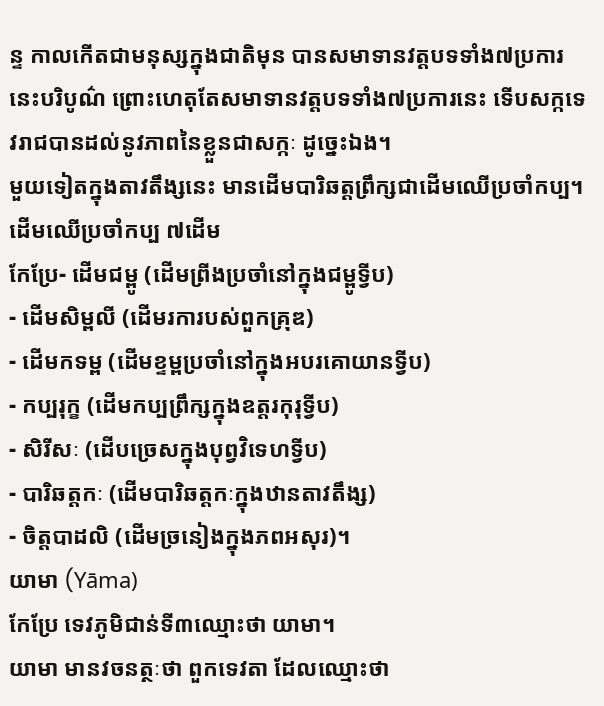ន្ទ កាលកើតជាមនុស្សក្នុងជាតិមុន បានសមាទានវត្តបទទាំង៧ប្រការនេះបរិបូណ៌ ព្រោះហេតុតែសមាទានវត្តបទទាំង៧ប្រការនេះ ទើបសក្កទេវរាជបានដល់នូវភាពនៃខ្លួនជាសក្កៈ ដូច្នេះឯង។
មួយទៀតក្នុងតាវតឹង្សនេះ មានដើមបារិឆត្តព្រឹក្សជាដើមឈើប្រចាំកប្ប។
ដើមឈើប្រចាំកប្ប ៧ដើម
កែប្រែ- ដើមជម្ពូ (ដើមព្រីងប្រចាំនៅក្នុងជម្ពូទ្វីប)
- ដើមសិម្ពលី (ដើមរការបស់ពួកគ្រុឌ)
- ដើមកទម្ព (ដើមខ្ទម្ពប្រចាំនៅក្នុងអបរគោយានទ្វីប)
- កប្បរុក្ខ (ដើមកប្បព្រឹក្សក្នុងឧត្តរកុរុទ្វីប)
- សិរីសៈ (ដើបច្រេសក្នុងបុព្វវិទេហទ្វីប)
- បារិឆត្តកៈ (ដើមបារិឆត្តកៈក្នុងឋានតាវតឹង្ស)
- ចិត្តបាដលិ (ដើមច្រនៀងក្នុងភពអសុរ)។
យាមា (Yāma)
កែប្រែ ទេវភូមិជាន់ទី៣ឈ្មោះថា យាមា។
យាមា មានវចនត្ថៈថា ពួកទេវតា ដែលឈ្មោះថា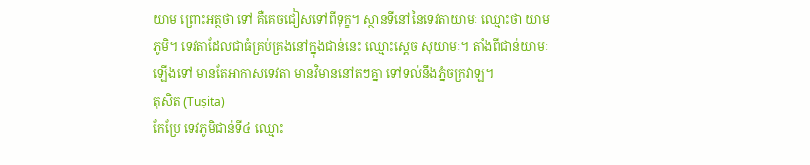យាម ព្រោះអត្ថថា ទៅ គឺគេចជៀសទៅពីទុក្ខ។ ស្ថានទីនៅនៃទេវតាយាមៈ ឈ្មោះថា យាមភូមិ។ ទេវតាដែលជាធំគ្រប់គ្រងនៅក្នុងជាន់នេះ ឈ្មោះស្តេច សុយាមៈ។ តាំងពីជាន់យាមៈឡើងទៅ មានតែអាកាសទេវតា មានវិមាននៅតៗគ្នា ទៅទល់នឹងភ្នំចក្រវាឡ។
តុសិត (Tuṣita)
កែប្រែ ទេវភូមិជាន់ទី៤ ឈ្មោះ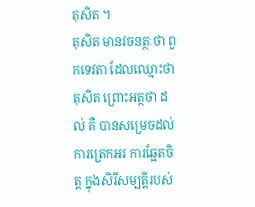តុសិត ។
តុសិត មានវចនត្ថៈថា ពួកទេវតា ដែលឈ្មោះថា តុសិត ព្រោះអត្ថថា ដល់ គឺ បានសម្រេចដល់ការត្រេកអរ ការឆ្អែតចិត្ត ក្នុងសិរីសម្បត្តិរបស់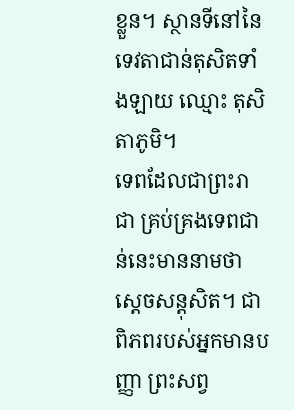ខ្លួន។ ស្ថានទីនៅនៃទេវតាជាន់តុសិតទាំងឡាយ ឈ្មោះ តុសិតាភូមិ។
ទេពដែលជាព្រះរាជា គ្រប់គ្រងទេពជាន់នេះមាននាមថា ស្តេចសន្តុសិត។ ជាពិភពរបស់អ្នកមានបញ្ញា ព្រះសព្វ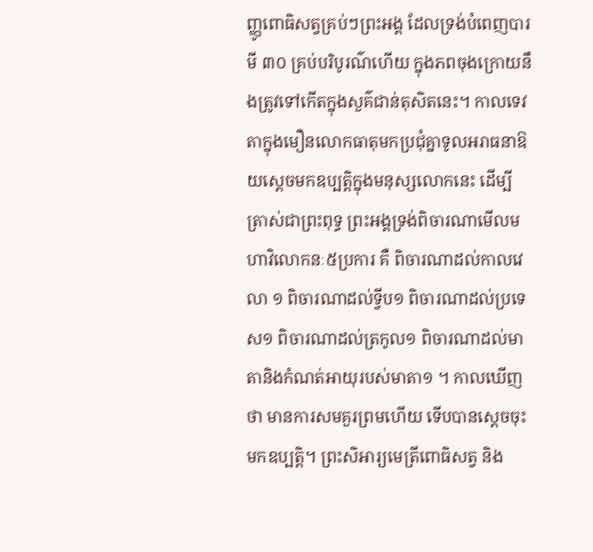ញ្ញូពោធិសត្វគ្រប់ៗព្រះអង្គ ដែលទ្រង់បំពេញបារមី ៣០ គ្រប់បរិបូរណ៌ហើយ ក្នុងភពចុងក្រោយនឹងត្រូវទៅកើតក្នុងសួគ៌ជាន់តុសិតនេះ។ កាលទេវតាក្នុងមឿនលោកធាតុមកប្រជុំគ្នាទូលអរាធនាឱយស្តេចមកឧប្បត្តិក្នុងមនុស្សលោកនេះ ដើម្បីត្រាស់ជាព្រះពុទ្ធ ព្រះអង្គទ្រង់ពិចារណាមើលមហាវិលោកនៈ៥ប្រការ គឺ ពិចារណាដល់កាលវេលា ១ ពិចារណាដល់ទ្វីប១ ពិចារណាដល់ប្រទេស១ ពិចារណាដល់ត្រកូល១ ពិចារណាដល់មាតានិងកំណត់អាយុរបស់មាតា១ ។ កាលឃើញថា មានការសមគួរព្រមហើយ ទើបបានស្តេចចុះមកឧប្បត្តិ។ ព្រះសិអារ្យមេត្រីពោធិសត្វ និង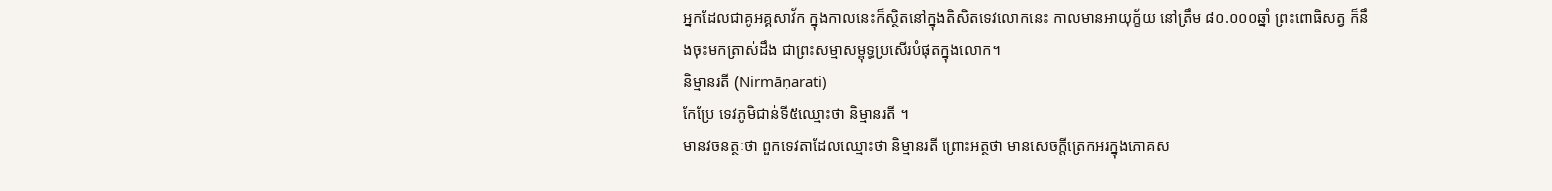អ្នកដែលជាគូអគ្គសាវ័ក ក្នុងកាលនេះក៏ស្ថិតនៅក្នុងតិសិតទេវលោកនេះ កាលមានអាយុក្ខ័យ នៅត្រឹម ៨០.០០០ឆ្នាំ ព្រះពោធិសត្វ ក៏នឹងចុះមកត្រាស់ដឹង ជាព្រះសម្មាសម្ពុទ្ធប្រសើរបំផុតក្នុងលោក។
និម្មានរតី (Nirmāṇarati)
កែប្រែ ទេវភូមិជាន់ទី៥ឈ្មោះថា និម្មានរតី ។
មានវចនត្ថៈថា ពួកទេវតាដែលឈ្មោះថា និម្មានរតី ព្រោះអត្ថថា មានសេចក្តីត្រេកអរក្នុងភោគស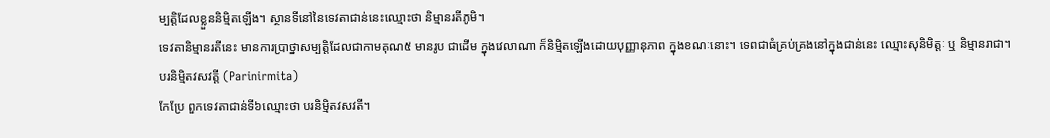ម្បត្តិដែលខ្លួននិម្មិតឡើង។ ស្ថានទីនៅនៃទេវតាជាន់នេះឈ្មោះថា និម្មានរតីភូមិ។
ទេវតានិម្មានរតីនេះ មានការប្រាថ្នាសម្បត្តិដែលជាកាមគុណ៥ មានរូប ជាដើម ក្នុងវេលាណា ក៏និម្មិតឡើងដោយបុញ្ញានុភាព ក្នុងខណៈនោះ។ ទេពជាធំគ្រប់គ្រងនៅក្នុងជាន់នេះ ឈ្មោះសុនិមិត្តៈ ឬ និម្មានរាជា។
បរនិម្មិតវសវត្តី (Parinirmita)
កែប្រែ ពួកទេវតាជាន់ទី៦ឈ្មោះថា បរនិម្មិតវសវតី។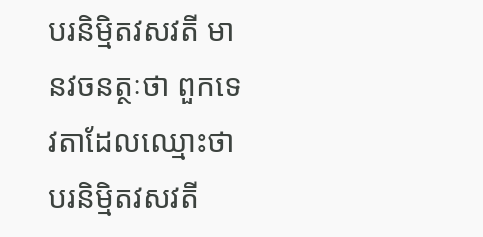បរនិម្មិតវសវតី មានវចនត្ថៈថា ពួកទេវតាដែលឈ្មោះថា បរនិម្មិតវសវតី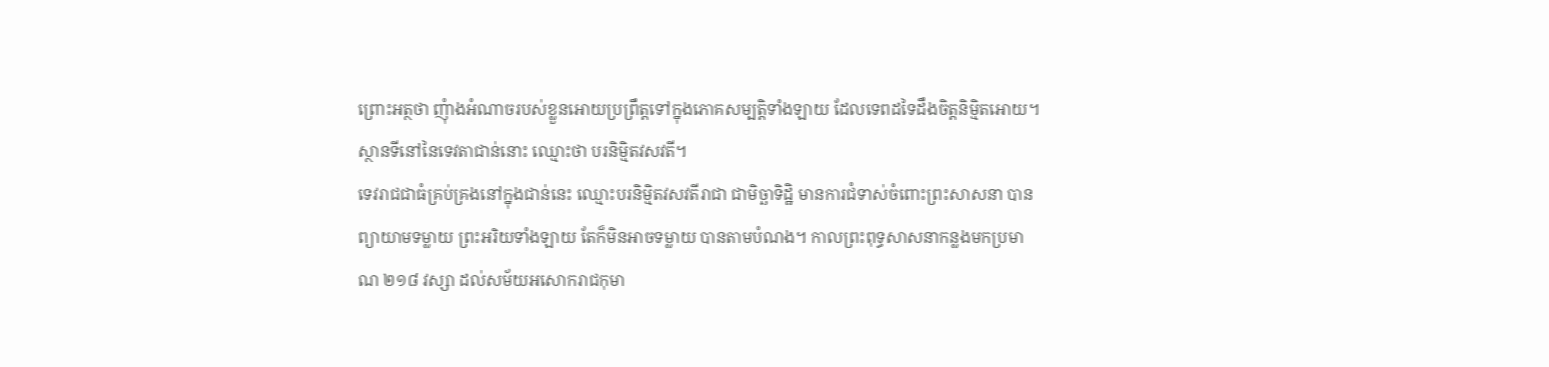ព្រោះអត្ថថា ញុំាងអំណាចរបស់ខ្លួនអោយប្រព្រឹត្តទៅក្នុងភោគសម្បត្តិទាំងឡាយ ដែលទេពដទៃដឹងចិត្តនិម្មិតអោយ។ ស្ថានទីនៅនៃទេវតាជាន់នោះ ឈ្មោះថា បរនិម្មិតវសវតី។
ទេវរាជជាធំគ្រប់គ្រងនៅក្នុងជាន់នេះ ឈ្មោះបរនិម្មិតវសវតីរាជា ជាមិច្ឆាទិដ្ឋិ មានការជំទាស់ចំពោះព្រះសាសនា បានព្យាយាមទម្លាយ ព្រះអរិយទាំងឡាយ តែក៏មិនអាចទម្លាយ បានតាមបំណង។ កាលព្រះពុទ្ធសាសនាកន្លងមកប្រមាណ ២១៨ វស្សា ដល់សម័យអសោករាជកុមា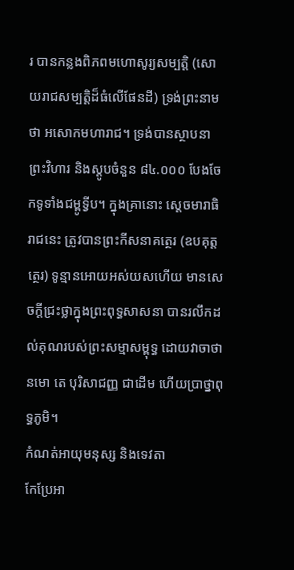រ បានកន្លងពិភពមហោសូរ្យសម្បត្តិ (សោយរាជសម្បត្តិដ៏ធំលើផែនដី) ទ្រង់ព្រះនាមថា អសោកមហារាជ។ ទ្រង់បានស្ថាបនាព្រះវិហារ និងស្តូបចំនួន ៨៤.០០០ បែងចែកទូទាំងជម្ពូទ្វីប។ ក្នុងគ្រានោះ ស្តេចមារាធិរាជនេះ ត្រូវបានព្រះកីសនាគត្ថេរ (ឧបគុត្តត្ថេរ) ទូន្មានអោយអស់យសហើយ មានសេចក្តីជ្រះថ្លាក្នុងព្រះពុទ្ធសាសនា បានរលឹកដល់គុណរបស់ព្រះសម្មាសម្ពុទ្ធ ដោយវាចាថា នមោ តេ បុរិសាជញ្ញ ជាដើម ហើយប្រាថ្នាពុទ្ធភូមិ។
កំណត់អាយុមនុស្ស និងទេវតា
កែប្រែអា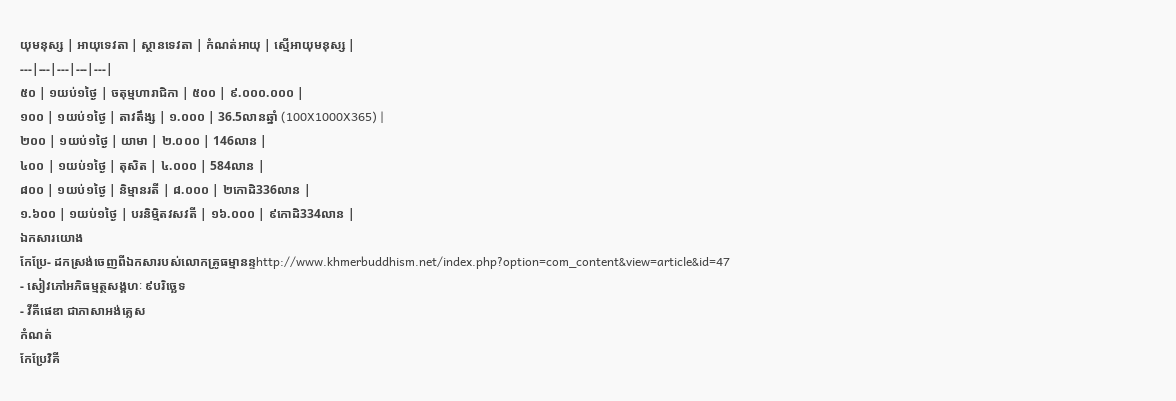យុមនុស្ស | អាយុទេវតា | ស្ថានទេវតា | កំណត់អាយុ | ស្មើអាយុមនុស្ស |
---|---|---|---|---|
៥០ | ១យប់១ថ្ងៃ | ចតុម្មហារាជិកា | ៥០០ | ៩.០០០.០០០ |
១០០ | ១យប់១ថ្ងៃ | តាវតឹង្ស | ១.០០០ | 36.5លានឆ្នាំ (100X1000X365) |
២០០ | ១យប់១ថ្ងៃ | យាមា | ២.០០០ | 146លាន |
៤០០ | ១យប់១ថ្ងៃ | តុសិត | ៤.០០០ | 584លាន |
៨០០ | ១យប់១ថ្ងៃ | និម្មានរតី | ៨.០០០ | ២កោដិ336លាន |
១.៦០០ | ១យប់១ថ្ងៃ | បរនិម្មិតវសវតី | ១៦.០០០ | ៩កោដិ334លាន |
ឯកសារយោង
កែប្រែ- ដកស្រង់ចេញពីឯកសារបស់លោកគ្រូធម្មានន្ទhttp://www.khmerbuddhism.net/index.php?option=com_content&view=article&id=47
- សៀវភៅអភិធម្មត្ថសង្គហៈ ៩បរិច្ឆេទ
- វីគីផេឌា ជាភាសាអង់គ្លេស
កំណត់
កែប្រែវិគី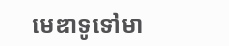មេឌាទូទៅមា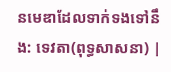នមេឌាដែលទាក់ទងទៅនឹង: ទេវតា(ពុទ្ធសាសនា) |